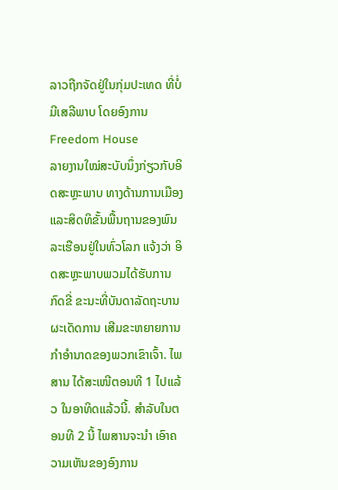ລາວຖືກຈັດຢູ່ໃນກຸ່ມປະເທດ ທີ່ບໍ່ມີເສລີພາບ ໂດຍອົງການ Freedom House
ລາຍງານໃໝ່ສະບັບນຶ່ງກ່ຽວກັບອິດສະຫຼະພາບ ທາງດ້ານການເມືອງ ແລະສິດທິຂັ້ນພື້ນຖານຂອງພົນລະເຮືອນຢູ່ໃນທົ່ວໂລກ ແຈ້ງວ່າ ອິດສະຫຼະພາບພວມໄດ້ຮັບການກົດຂີ່ ຂະນະທີ່ບັນດາລັດຖະບານຜະເດັດການ ເສີມຂະຫຍາຍການກຳອຳນາດຂອງພວກເຂົາເຈົ້າ. ໄພສານ ໄດ້ສະເໜີຕອນທີ 1 ໄປແລ້ວ ໃນອາທິດແລ້ວນີ້. ສຳລັບໃນຕອນທີ 2 ນີ້ ໄພສານຈະນຳ ເອົາຄວາມເຫັນຂອງອົງການ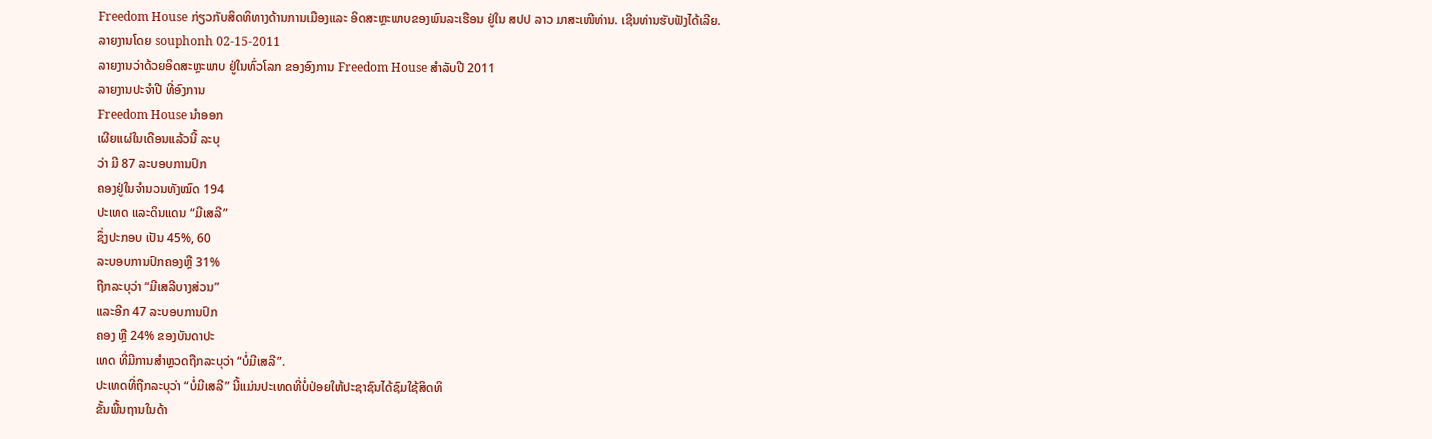Freedom House ກ່ຽວກັບສິດທິທາງດ້ານການເມືອງແລະ ອິດສະຫຼະພາບຂອງພົນລະເຮືອນ ຢູ່ໃນ ສປປ ລາວ ມາສະເໜີທ່ານ. ເຊີນທ່ານຮັບຟັງໄດ້ເລີຍ.
ລາຍງານໂດຍ souphonh 02-15-2011
ລາຍງານວ່າດ້ວຍອິດສະຫຼະພາບ ຢູ່ໃນທົ່ວໂລກ ຂອງອົງການ Freedom House ສຳລັບປີ 2011
ລາຍງານປະຈຳປີ ທີ່ອົງການ
Freedom House ນຳອອກ
ເຜີຍແຜ່ໃນເດືອນແລ້ວນີ້ ລະບຸ
ວ່າ ມີ 87 ລະບອບການປົກ
ຄອງຢູ່ໃນຈຳນວນທັງໝົດ 194
ປະເທດ ແລະດິນແດນ “ມີເສລີ”
ຊຶ່ງປະກອບ ເປັນ 45%, 60
ລະບອບການປົກຄອງຫຼື 31%
ຖືກລະບຸວ່າ “ມີເສລີບາງສ່ວນ”
ແລະອີກ 47 ລະບອບການປົກ
ຄອງ ຫຼື 24% ຂອງບັນດາປະ
ເທດ ທີ່ມີການສຳຫຼວດຖືກລະບຸວ່າ “ບໍ່ມີເສລີ”.
ປະເທດທີ່ຖືກລະບຸວ່າ “ບໍ່ມີເສລີ” ນີ້ແມ່ນປະເທດທີ່ບໍ່ປ່ອຍໃຫ້ປະຊາຊົນໄດ້ຊົມໃຊ້ສິດທິ
ຂັ້ນພື້ນຖານໃນດ້າ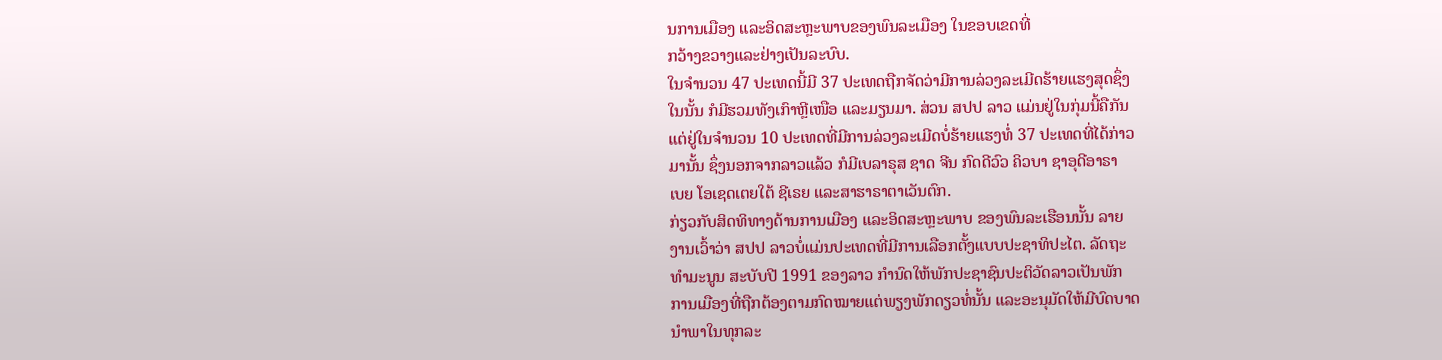ນການເມືອງ ແລະອິດສະຫຼະພາບຂອງພົນລະເມືອງ ໃນຂອບເຂດທີ່
ກວ້າງຂວາງແລະຢ່າງເປັນລະບົບ.
ໃນຈຳນວນ 47 ປະເທດນີ້ມີ 37 ປະເທດຖືກຈັດວ່າມີການລ່ວງລະເມີດຮ້າຍແຮງສຸດຊຶ່ງ
ໃນນັ້ນ ກໍມີຮວມທັງເກົາຫຼີເໜືອ ແລະມຽນມາ. ສ່ວນ ສປປ ລາວ ແມ່ນຢູ່ໃນກຸ່ມນີ້ຄືກັນ
ແຕ່ຢູ່ໃນຈຳນວນ 10 ປະເທດທີ່ມີການລ່ວງລະເມີດບໍ່ຮ້າຍແຮງທໍ່ 37 ປະເທດທີ່ໄດ້ກ່າວ
ມານັ້ນ ຊຶ່ງນອກຈາກລາວແລ້ວ ກໍມີເບລາຣຸສ ຊາດ ຈີນ ກົດດີວົວ ຄິວບາ ຊາອຸດີອາຣາ
ເບຍ ໂອເຊດເຕຍໃຕ້ ຊີເຣຍ ແລະສາຮາຣາຕາເວັນຕົກ.
ກ່ຽວກັບສິດທິທາງດ້ານການເມືອງ ແລະອິດສະຫຼະພາບ ຂອງພົນລະເຮືອນນັ້ນ ລາຍ
ງານເວົ້າວ່າ ສປປ ລາວບໍ່ແມ່ນປະເທດທີ່ມີການເລືອກຕັ້ງແບບປະຊາທິປະໄຕ. ລັດຖະ
ທຳມະນູນ ສະບັບປີ 1991 ຂອງລາວ ກຳນົດໃຫ້ພັກປະຊາຊົນປະຕິວັດລາວເປັນພັກ
ການເມືອງທີ່ຖືກຕ້ອງຕາມກົດໝາຍແຕ່ພຽງພັກດຽວທໍ່ນັ້ນ ແລະອະນຸມັດໃຫ້ມີບົດບາດ
ນຳພາໃນທຸກລະ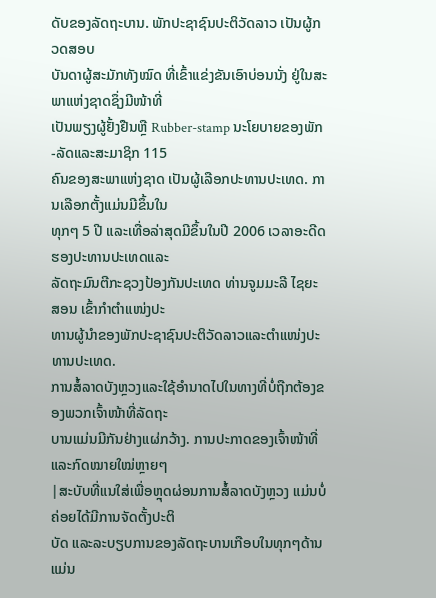ດັບຂອງລັດຖະບານ. ພັກປະຊາຊົນປະຕິວັດລາວ ເປັນຜູ້ກວດສອບ
ບັນດາຜູ້ສະມັກທັງໝົດ ທີ່ເຂົ້າແຂ່ງຂັນເອົາບ່ອນນັ່ງ ຢູ່ໃນສະພາແຫ່ງຊາດຊຶ່ງມີໜ້າທີ່
ເປັນພຽງຜູ້ຢັ້ງຢືນຫຼື Rubber-stamp ນະໂຍບາຍຂອງພັກ-ລັດແລະສະມາຊິກ 115
ຄົນຂອງສະພາແຫ່ງຊາດ ເປັນຜູ້ເລືອກປະທານປະເທດ. ການເລືອກຕັ້ງແມ່ນມີຂຶ້ນໃນ
ທຸກໆ 5 ປີ ແລະເທື່ອລ່າສຸດມີຂຶ້ນໃນປີ 2006 ເວລາອະດີດຮອງປະທານປະເທດແລະ
ລັດຖະມົນຕີກະຊວງປ້ອງກັນປະເທດ ທ່ານຈູມມະລີ ໄຊຍະສອນ ເຂົ້າກຳຕຳແໜ່ງປະ
ທານຜູ້ນຳຂອງພັກປະຊາຊົນປະຕິວັດລາວແລະຕຳແໜ່ງປະທານປະເທດ.
ການສໍ້ລາດບັງຫຼວງແລະໃຊ້ອຳນາດໄປໃນທາງທີ່ບໍ່ຖືກຕ້ອງຂອງພວກເຈົ້າໜ້າທີ່ລັດຖະ
ບານແມ່ນມີກັນຢ່າງແຜ່ກວ້າງ. ການປະກາດຂອງເຈົ້າໜ້າທີ່ ແລະກົດໝາຍໃໝ່ຫຼາຍໆ
|ສະບັບທີ່ແນໃສ່ເພື່ອຫຼຸດຜ່ອນການສໍ້ລາດບັງຫຼວງ ແມ່ນບໍ່ຄ່ອຍໄດ້ມີການຈັດຕັ້ງປະຕິ
ບັດ ແລະລະບຽບການຂອງລັດຖະບານເກືອບໃນທຸກໆດ້ານ ແມ່ນ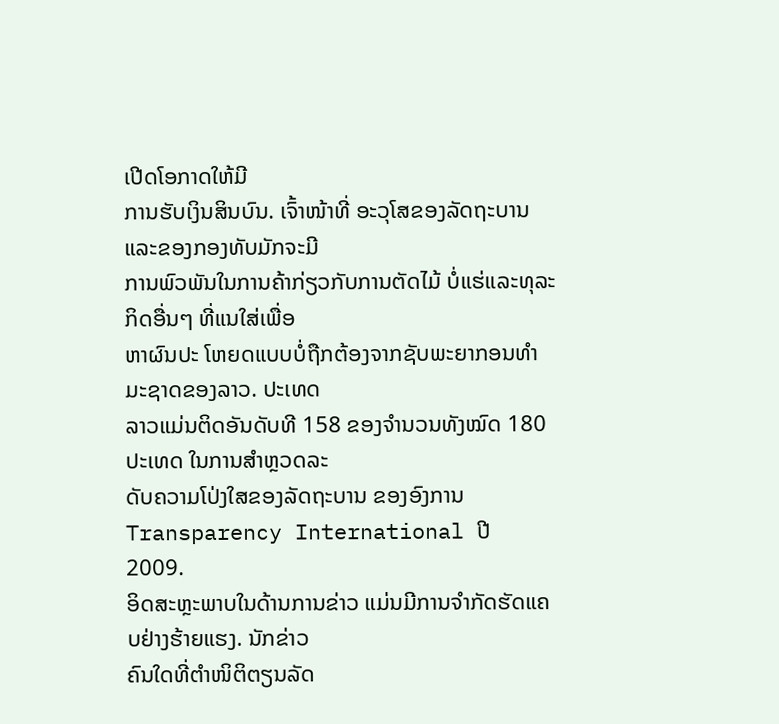ເປີດໂອກາດໃຫ້ມີ
ການຮັບເງິນສິນບົນ. ເຈົ້າໜ້າທີ່ ອະວຸໂສຂອງລັດຖະບານແລະຂອງກອງທັບມັກຈະມີ
ການພົວພັນໃນການຄ້າກ່ຽວກັບການຕັດໄມ້ ບໍ່ແຮ່ແລະທຸລະກິດອື່ນໆ ທີ່ແນໃສ່ເພື່ອ
ຫາຜົນປະ ໂຫຍດແບບບໍ່ຖືກຕ້ອງຈາກຊັບພະຍາກອນທຳມະຊາດຂອງລາວ. ປະເທດ
ລາວແມ່ນຕິດອັນດັບທີ 158 ຂອງຈຳນວນທັງໝົດ 180 ປະເທດ ໃນການສຳຫຼວດລະ
ດັບຄວາມໂປ່ງໃສຂອງລັດຖະບານ ຂອງອົງການ Transparency International ປີ
2009.
ອິດສະຫຼະພາບໃນດ້ານການຂ່າວ ແມ່ນມີການຈຳກັດຮັດແຄບຢ່າງຮ້າຍແຮງ. ນັກຂ່າວ
ຄົນໃດທີ່ຕຳໜິຕິຕຽນລັດ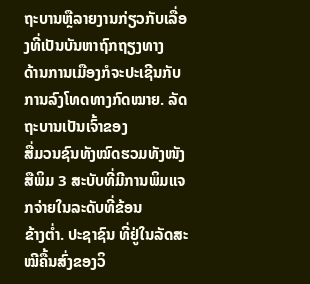ຖະບານຫຼືລາຍງານກ່ຽວກັບເລື່ອງທີ່ເປັນບັນຫາຖົກຖຽງທາງ
ດ້ານການເມືອງກໍຈະປະເຊີນກັບການລົງໂທດທາງກົດໝາຍ. ລັດຖະບານເປັນເຈົ້າຂອງ
ສື່ມວນຊົນທັງໝົດຮວມທັງໜັງສືພິມ 3 ສະບັບທີ່ມີການພິມແຈກຈ່າຍໃນລະດັບທີ່ຂ້ອນ
ຂ້າງຕໍ່າ. ປະຊາຊົນ ທີ່ຢູ່ໃນລັດສະໝີຄື້ນສົ່ງຂອງວິ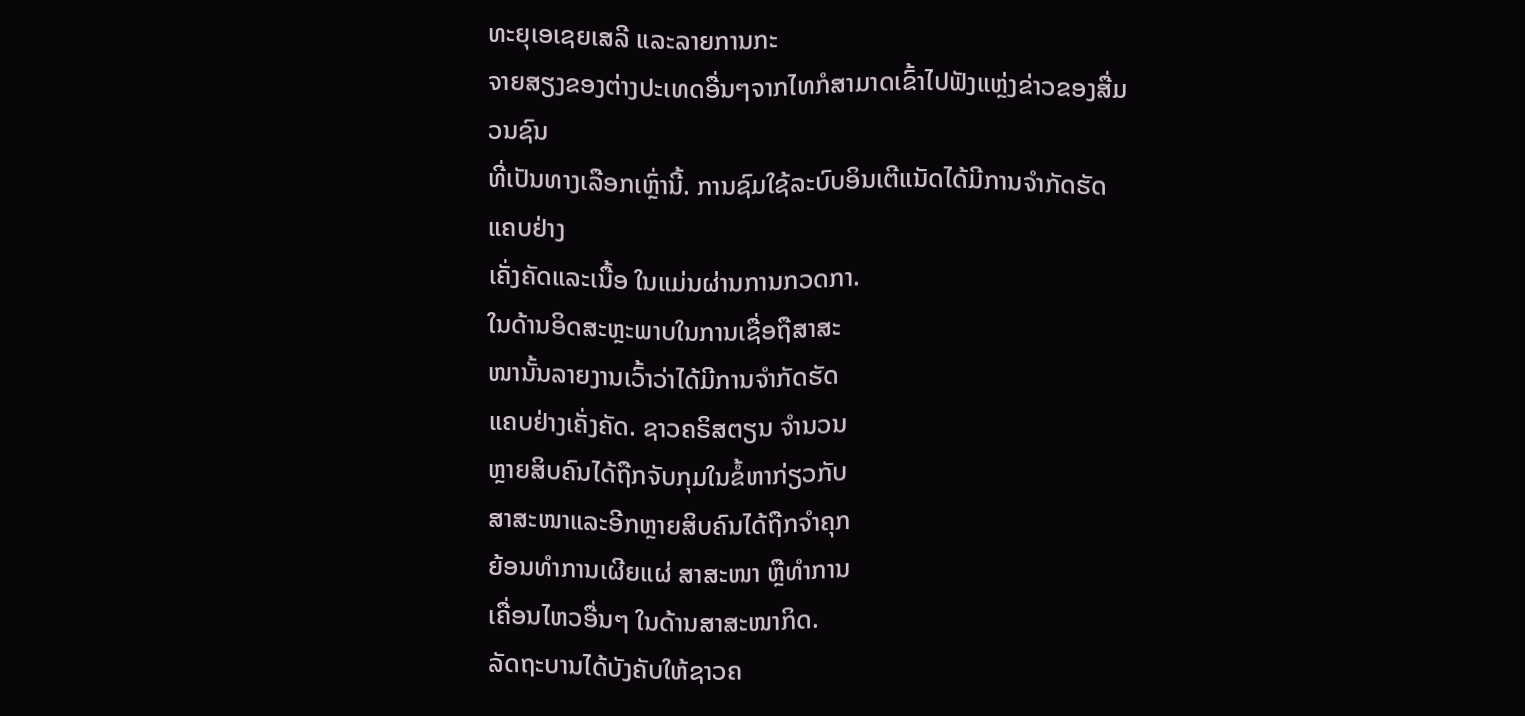ທະຍຸເອເຊຍເສລີ ແລະລາຍການກະ
ຈາຍສຽງຂອງຕ່າງປະເທດອື່ນໆຈາກໄທກໍສາມາດເຂົ້າໄປຟັງແຫຼ່ງຂ່າວຂອງສື່ມວນຊົນ
ທີ່ເປັນທາງເລືອກເຫຼົ່ານີ້. ການຊົມໃຊ້ລະບົບອິນເຕີແນັດໄດ້ມີການຈຳກັດຮັດແຄບຢ່າງ
ເຄັ່ງຄັດແລະເນື້ອ ໃນແມ່ນຜ່ານການກວດກາ.
ໃນດ້ານອິດສະຫຼະພາບໃນການເຊື່ອຖືສາສະ
ໜານັ້ນລາຍງານເວົ້າວ່າໄດ້ມີການຈຳກັດຮັດ
ແຄບຢ່າງເຄັ່ງຄັດ. ຊາວຄຣິສຕຽນ ຈຳນວນ
ຫຼາຍສິບຄົນໄດ້ຖືກຈັບກຸມໃນຂໍ້ຫາກ່ຽວກັບ
ສາສະໜາແລະອີກຫຼາຍສິບຄົນໄດ້ຖືກຈຳຄຸກ
ຍ້ອນທຳການເຜີຍແຜ່ ສາສະໜາ ຫຼືທຳການ
ເຄື່ອນໄຫວອື່ນໆ ໃນດ້ານສາສະໜາກິດ.
ລັດຖະບານໄດ້ບັງຄັບໃຫ້ຊາວຄ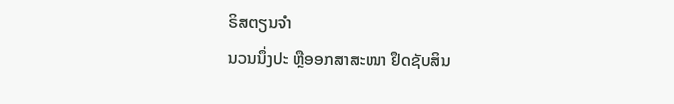ຣິສຕຽນຈຳ
ນວນນຶ່ງປະ ຫຼືອອກສາສະໜາ ຢຶດຊັບສິນ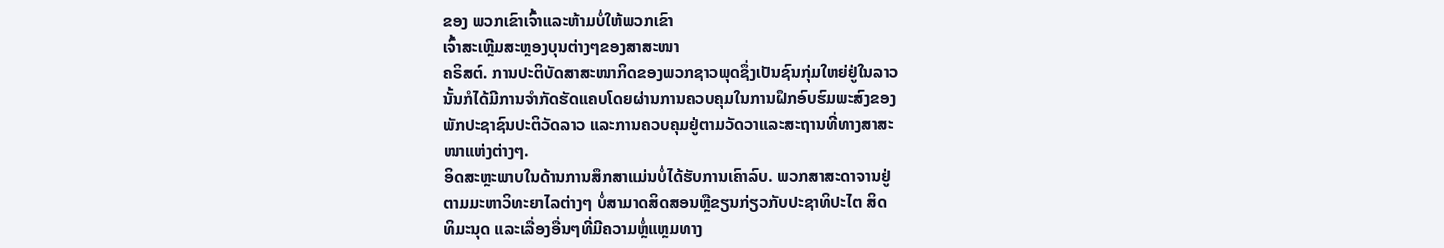ຂອງ ພວກເຂົາເຈົ້າແລະຫ້າມບໍ່ໃຫ້ພວກເຂົາ
ເຈົ້າສະເຫຼີມສະຫຼອງບຸນຕ່າງໆຂອງສາສະໜາ
ຄຣິສຕ໌. ການປະຕິບັດສາສະໜາກິດຂອງພວກຊາວພຸດຊຶ່ງເປັນຊົນກຸ່ມໃຫຍ່ຢູ່ໃນລາວ
ນັ້ນກໍໄດ້ມີການຈຳກັດຮັດແຄບໂດຍຜ່ານການຄວບຄຸມໃນການຝຶກອົບຮົມພະສົງຂອງ
ພັກປະຊາຊົນປະຕິວັດລາວ ແລະການຄວບຄຸມຢູ່ຕາມວັດວາແລະສະຖານທີ່ທາງສາສະ
ໜາແຫ່ງຕ່າງໆ.
ອິດສະຫຼະພາບໃນດ້ານການສຶກສາແມ່ນບໍ່ໄດ້ຮັບການເຄົາລົບ. ພວກສາສະດາຈານຢູ່
ຕາມມະຫາວິທະຍາໄລຕ່າງໆ ບໍ່ສາມາດສິດສອນຫຼືຂຽນກ່ຽວກັບປະຊາທິປະໄຕ ສິດ
ທິມະນຸດ ແລະເລື່ອງອື່ນໆທີ່ມີຄວາມຫຼໍ່ແຫຼມທາງ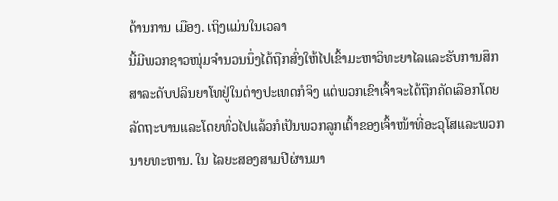ດ້ານການ ເມືອງ. ເຖິງແມ່ນໃນເວລາ
ນີ້ມີພວກຊາວໜຸ່ມຈຳນວນນຶ່ງໄດ້ຖືກສົ່ງໃຫ້ໄປເຂົ້າມະຫາວິທະຍາໄລແລະຮັບການສຶກ
ສາລະດັບປລິນຍາໂທຢູ່ໃນຕ່າງປະເທດກໍຈິງ ແຕ່ພວກເຂົາເຈົ້າຈະໄດ້ຖືກຄັດເລືອກໂດຍ
ລັດຖະບານແລະໂດຍທົ່ວໄປແລ້ວກໍເປັນພວກລູກເຕົ້າຂອງເຈົ້າໜ້າທີ່ອະວຸໂສແລະພວກ
ນາຍທະຫານ. ໃນ ໄລຍະສອງສາມປີຜ່ານມາ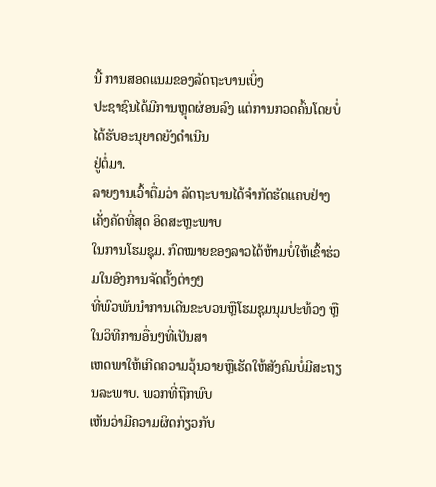ນີ້ ການສອດແນມຂອງລັດຖະບານເບິ່ງ
ປະຊາຊົນໄດ້ມີການຫຼຸດຜ່ອນລົງ ແຕ່ການກວດຄົ້ນໂດຍບໍ່ໄດ້ຮັບອະນຸຍາດຍັງດຳເນີນ
ຢູ່ຕໍ່ມາ.
ລາຍງານເວົ້າຕື່ມວ່າ ລັດຖະບານໄດ້ຈຳກັດຮັດແຄບຢ່າງເຄັ່ງຄັດທີ່ສຸດ ອິດສະຫຼະພາບ
ໃນການໂຮມຊຸມ. ກົດໝາຍຂອງລາວໄດ້ຫ້າມບໍ່ໃຫ້ເຂົ້າຮ່ວມໃນອົງການຈັດຕັ້ງຕ່າງໆ
ທີ່ພົວພັນນຳການເດີນຂະບວນຫຼືໂຮມຊຸມນຸມປະທ້ວງ ຫຼືໃນວິທີການອື່ນໆທີ່ເປັນສາ
ເຫດພາໃຫ້ເກີດຄວາມວຸ້ນວາຍຫຼືເຮັດໃຫ້ສັງຄົມບໍ່ມີສະຖຽນລະພາບ. ພວກທີ່ຖືກພົບ
ເຫັນວ່າມີຄວາມຜິດກ່ຽວກັບ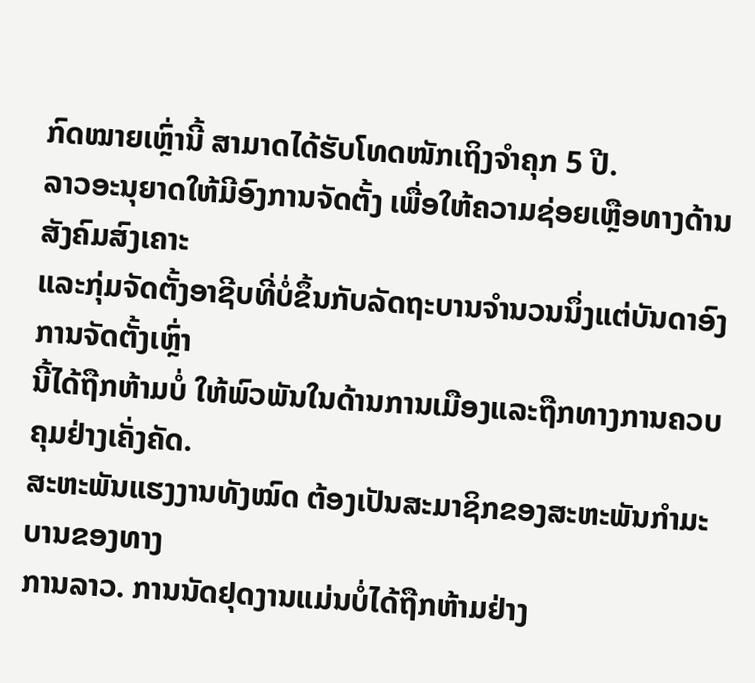ກົດໝາຍເຫຼົ່ານີ້ ສາມາດໄດ້ຮັບໂທດໜັກເຖິງຈຳຄຸກ 5 ປີ.
ລາວອະນຸຍາດໃຫ້ມີອົງການຈັດຕັ້ງ ເພື່ອໃຫ້ຄວາມຊ່ອຍເຫຼືອທາງດ້ານສັງຄົມສົງເຄາະ
ແລະກຸ່ມຈັດຕັ້ງອາຊີບທີ່ບໍ່ຂຶ້ນກັບລັດຖະບານຈຳນວນນຶ່ງແຕ່ບັນດາອົງການຈັດຕັ້ງເຫຼົ່າ
ນີ້ໄດ້ຖືກຫ້າມບໍ່ ໃຫ້ພົວພັນໃນດ້ານການເມືອງແລະຖືກທາງການຄວບຄຸມຢ່າງເຄັ່ງຄັດ.
ສະຫະພັນແຮງງານທັງໝົດ ຕ້ອງເປັນສະມາຊິກຂອງສະຫະພັນກຳມະບານຂອງທາງ
ການລາວ. ການນັດຢຸດງານແມ່ນບໍ່ໄດ້ຖືກຫ້າມຢ່າງ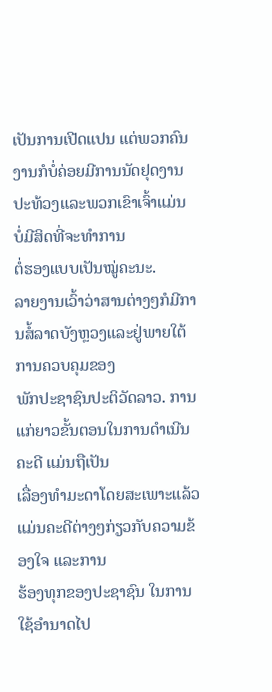ເປັນການເປີດແປນ ແຕ່ພວກຄົນ
ງານກໍບໍ່ຄ່ອຍມີການນັດຢຸດງານປະທ້ວງແລະພວກເຂົາເຈົ້າແມ່ນ ບໍ່ມີສິດທີ່ຈະທຳການ
ຕໍ່ຮອງແບບເປັນໝູ່ຄະນະ.
ລາຍງານເວົ້າວ່າສານຕ່າງໆກໍມີການສໍ້ລາດບັງຫຼວງແລະຢູ່ພາຍໃຕ້ການຄວບຄຸມຂອງ
ພັກປະຊາຊົນປະຕິວັດລາວ. ການແກ່ຍາວຂັ້ນຕອນໃນການດຳເນີນຄະດີ ແມ່ນຖືເປັນ
ເລື່ອງທຳມະດາໂດຍສະເພາະແລ້ວແມ່ນຄະດີຕ່າງໆກ່ຽວກັບຄວາມຂ້ອງໃຈ ແລະການ
ຮ້ອງທຸກຂອງປະຊາຊົນ ໃນການໃຊ້ອຳນາດໄປ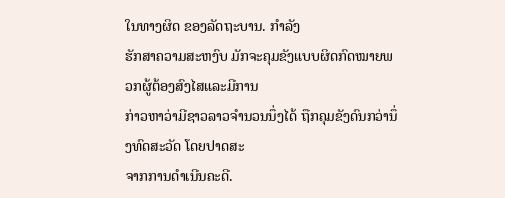ໃນທາງຜິດ ຂອງລັດຖະບານ. ກຳລັງ
ຮັກສາຄວາມສະຫງົບ ມັກຈະຄຸມຂັງແບບຜິດກົດໝາຍພວກຜູ້ຕ້ອງສົງໄສແລະມີການ
ກ່າວຫາວ່າມີຊາວລາວຈຳນວນນຶ່ງໄດ້ ຖືກຄຸມຂັງດົນກວ່ານຶ່ງທົດສະວັດ ໂດຍປາດສະ
ຈາກການດຳເນີນຄະດີ.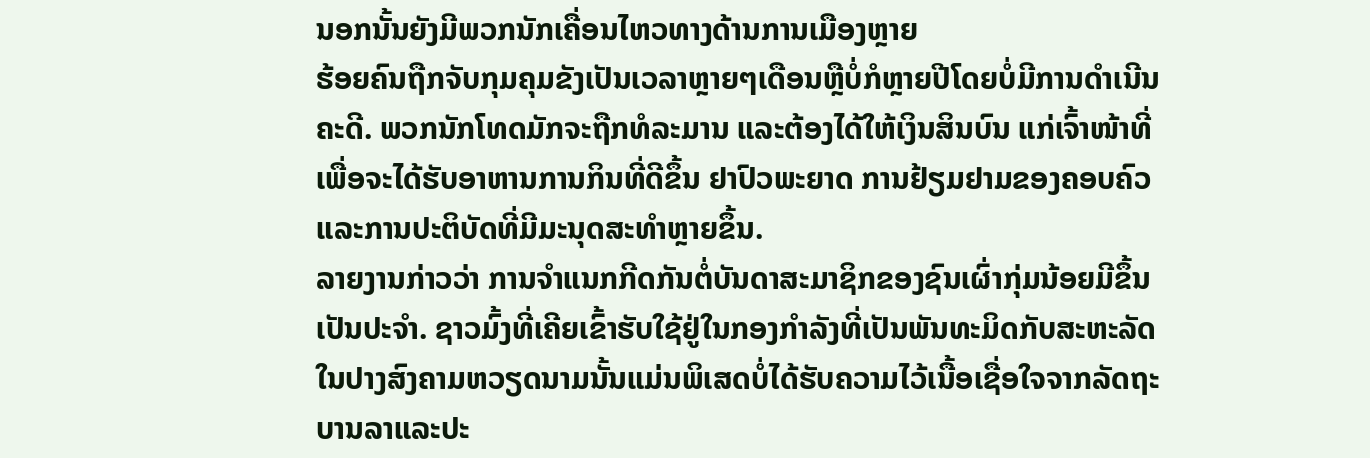ນອກນັ້ນຍັງມີພວກນັກເຄື່ອນໄຫວທາງດ້ານການເມືອງຫຼາຍ
ຮ້ອຍຄົນຖືກຈັບກຸມຄຸມຂັງເປັນເວລາຫຼາຍໆເດືອນຫຼືບໍ່ກໍຫຼາຍປີໂດຍບໍ່ມີການດຳເນີນ
ຄະດີ. ພວກນັກໂທດມັກຈະຖືກທໍລະມານ ແລະຕ້ອງໄດ້ໃຫ້ເງິນສິນບົນ ແກ່ເຈົ້າໜ້າທີ່
ເພື່ອຈະໄດ້ຮັບອາຫານການກິນທີ່ດີຂຶ້ນ ຢາປົວພະຍາດ ການຢ້ຽມຢາມຂອງຄອບຄົວ
ແລະການປະຕິບັດທີ່ມີມະນຸດສະທຳຫຼາຍຂຶ້ນ.
ລາຍງານກ່າວວ່າ ການຈຳແນກກີດກັນຕໍ່ບັນດາສະມາຊິກຂອງຊົນເຜົ່າກຸ່ມນ້ອຍມີຂຶ້ນ
ເປັນປະຈຳ. ຊາວມົ້ງທີ່ເຄີຍເຂົ້າຮັບໃຊ້ຢູ່ໃນກອງກຳລັງທີ່ເປັນພັນທະມິດກັບສະຫະລັດ
ໃນປາງສົງຄາມຫວຽດນາມນັ້ນແມ່ນພິເສດບໍ່ໄດ້ຮັບຄວາມໄວ້ເນື້ອເຊື່ອໃຈຈາກລັດຖະ
ບານລາແລະປະ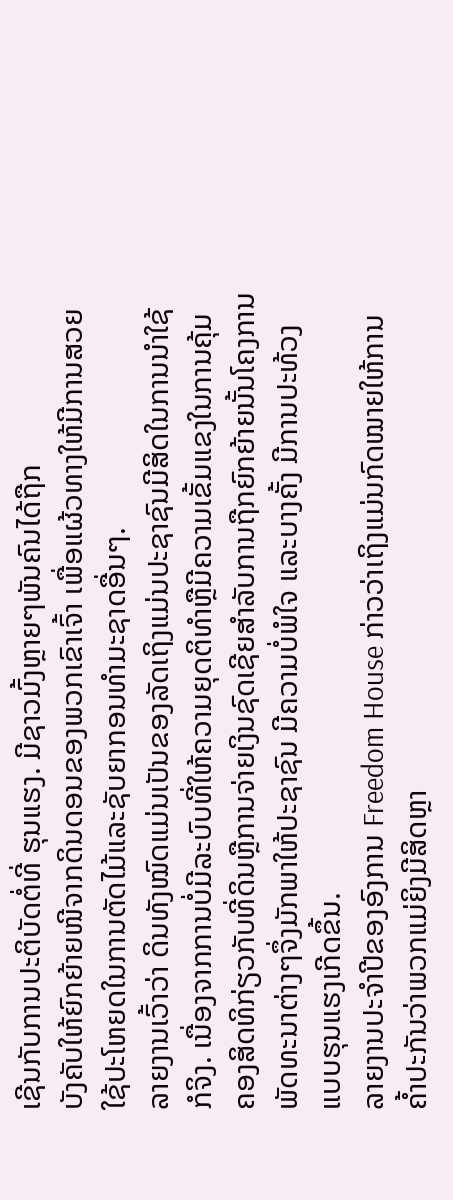ເຊີນກັບການປະຕິບັດຕໍ່ທີ່ ຮຸນແຮງ. ມີຊາວມົ້ງຫຼາຍໆພັນຄົນໄດ້ຖືກ
ບັງຄັບໃຫ້ຍົກຍ້າຍໜີຈາກດິນດອນຂອງພວກເຂົາເຈົ້າ ເພື່ອແຜ້ວທາງໃຫ້ມີການສວຍ
ໃຊ້ປະໂຫຍດໃນການຕັດໄມ້ແລະຊັບຍາກອນທຳມະຊາດອື່ນໆ.
ລາຍງານເວົ້າວ່າ ດິນທັງໝົດແມ່ນເປັນຂອງລັດເຖິງແມ່ນປະຊາຊົນມີສິດໃນການນຳໃຊ້
ກໍຈິງ. ເນື່ອງຈາກການບໍ່ມີລະບົບທີ່ໃຫ້ຄວາມຍຸດຕິທຳຫຼືມີຄວາມເຂັ້ມແຂງໃນການຄຸ້ມ
ຄອງສິດທິກ່ຽວກັບທີ່ດິນຫຼືການຈ່າຍເງິນຊົດເຊີຍສຳລັບການຖືກຍົກຍ້າຍນັ້ນໂຄງການ
ພັດທະນາຕ່າງໆຈຶ່ງມັກພາໃຫ້ປະຊາຊົນ ມີຄວາມບໍ່ພໍໃຈ ແລະບາງຄັ້ງ ມີການປະທ້ວງ
ແບບຮຸນແຮງເກີດຂຶ້ນ.
ລາຍງານປະຈຳປີຂອງອົງການ Freedom House ກ່າວວ່າເຖິງແມ່ນກົດໝາຍໃຫ້ການ
ຄໍ້າປະກັນວ່າພວກແມ່ຍິງມີສິດຫຼາ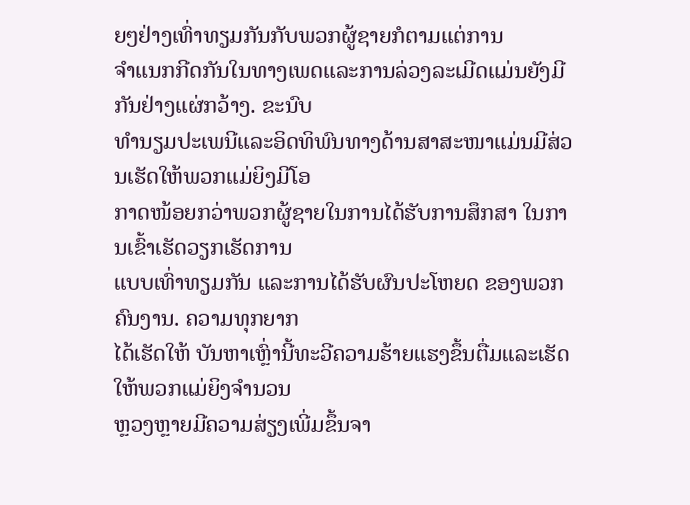ຍໆຢ່າງເທົ່າທຽມກັນກັບພວກຜູ້ຊາຍກໍຕາມແຕ່ການ
ຈຳແນກກີດກັນໃນທາງເພດແລະການລ່ວງລະເມີດແມ່ນຍັງມີກັນຢ່າງແຜ່ກວ້າງ. ຂະນົບ
ທຳນຽມປະເພນີແລະອິດທິພົນທາງດ້ານສາສະໜາແມ່ນມີສ່ວນເຮັດໃຫ້ພວກແມ່ຍິງມີໂອ
ກາດໜ້ອຍກວ່າພວກຜູ້ຊາຍໃນການໄດ້ຮັບການສຶກສາ ໃນການເຂົ້າເຮັດວຽກເຮັດການ
ແບບເທົ່າທຽມກັນ ແລະການໄດ້ຮັບຜົນປະໂຫຍດ ຂອງພວກຄົນງານ. ຄວາມທຸກຍາກ
ໄດ້ເຮັດໃຫ້ ບັນຫາເຫຼົ່ານີ້ທະວີຄວາມຮ້າຍແຮງຂຶ້ນຕື່ມແລະເຮັດໃຫ້ພວກແມ່ຍິງຈຳນວນ
ຫຼວງຫຼາຍມີຄວາມສ່ຽງເພີ່ມຂຶ້ນຈາ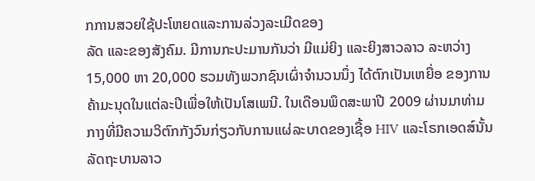ກການສວຍໃຊ້ປະໂຫຍດແລະການລ່ວງລະເມີດຂອງ
ລັດ ແລະຂອງສັງຄົມ. ມີການກະປະມານກັນວ່າ ມີແມ່ຍິງ ແລະຍິງສາວລາວ ລະຫວ່າງ
15,000 ຫາ 20,000 ຮວມທັງພວກຊົນເຜົ່າຈຳນວນນຶ່ງ ໄດ້ຕົກເປັນເຫຍື່ອ ຂອງການ
ຄ້າມະນຸດໃນແຕ່ລະປີເພື່ອໃຫ້ເປັນໂສເພນີ. ໃນເດືອນພຶດສະພາປີ 2009 ຜ່ານມາທ່າມ
ກາງທີ່ມີຄວາມວິຕົກກັງວົນກ່ຽວກັບການແຜ່ລະບາດຂອງເຊື້ອ HIV ແລະໂຣກເອດສ໌ນັ້ນ
ລັດຖະບານລາວ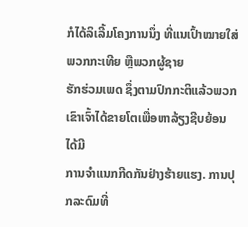ກໍໄດ້ລິເລີ້ມໂຄງການນຶ່ງ ທີ່ແນເປົ້າໝາຍໃສ່ພວກກະເທີຍ ຫຼືພວກຜູ້ຊາຍ
ຮັກຮ່ວມເພດ ຊຶ່ງຕາມປົກກະຕິແລ້ວພວກເຂົາເຈົ້າໄດ້ຂາຍໂຕເພື່ອຫາລ້ຽງຊີບຍ້ອນໄດ້ມີ
ການຈຳແນກກີດກັນຢ່າງຮ້າຍແຮງ. ການປຸກລະດົມທີ່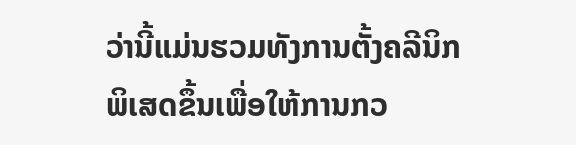ວ່ານີ້ແມ່ນຮວມທັງການຕັ້ງຄລີນິກ
ພິເສດຂຶ້ນເພື່ອໃຫ້ການກວ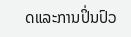ດແລະການປິ່ນປົວ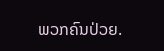ພວກຄົນປ່ວຍ.